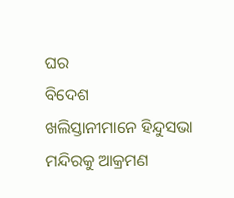ଘର
ବିଦେଶ
ଖଲିସ୍ତାନୀମାନେ ହିନ୍ଦୁସଭା ମନ୍ଦିରକୁ ଆକ୍ରମଣ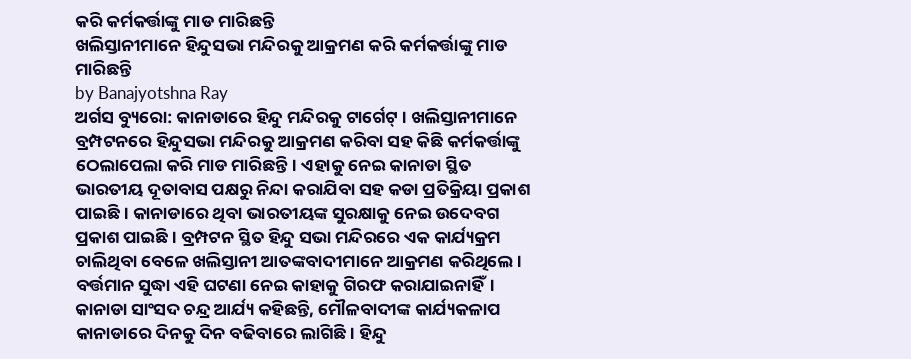କରି କର୍ମକର୍ତ୍ତାଙ୍କୁ ମାଡ ମାରିଛନ୍ତି
ଖଲିସ୍ତାନୀମାନେ ହିନ୍ଦୁସଭା ମନ୍ଦିରକୁ ଆକ୍ରମଣ କରି କର୍ମକର୍ତ୍ତାଙ୍କୁ ମାଡ ମାରିଛନ୍ତି
by Banajyotshna Ray
ଅର୍ଗସ ବ୍ୟୁରୋ: କାନାଡାରେ ହିନ୍ଦୁ ମନ୍ଦିରକୁ ଟାର୍ଗେଟ୍ । ଖଲିସ୍ତାନୀମାନେ ବ୍ରମ୍ପଟନରେ ହିନ୍ଦୁସଭା ମନ୍ଦିରକୁ ଆକ୍ରମଣ କରିବା ସହ କିଛି କର୍ମକର୍ତ୍ତାଙ୍କୁ ଠେଲାପେଲା କରି ମାଡ ମାରିଛନ୍ତି। ଏହାକୁ ନେଇ କାନାଡା ସ୍ଥିତ ଭାରତୀୟ ଦୂତାବାସ ପକ୍ଷରୁ ନିନ୍ଦା କରାଯିବା ସହ କଡା ପ୍ରତିକ୍ରିୟା ପ୍ରକାଶ ପାଇଛି । କାନାଡାରେ ଥିବା ଭାରତୀୟଙ୍କ ସୁରକ୍ଷାକୁ ନେଇ ଉଦେବଗ ପ୍ରକାଶ ପାଇଛି । ବ୍ରମ୍ପଟନ ସ୍ଥିତ ହିନ୍ଦୁ ସଭା ମନ୍ଦିରରେ ଏକ କାର୍ଯ୍ୟକ୍ରମ ଚାଲିଥିବା ବେଳେ ଖଲିସ୍ତାନୀ ଆତଙ୍କବାଦୀମାନେ ଆକ୍ରମଣ କରିଥିଲେ । ବର୍ତ୍ତମାନ ସୁଦ୍ଧା ଏହି ଘଟଣା ନେଇ କାହାକୁ ଗିରଫ କରାଯାଇନାହିଁ। କାନାଡା ସାଂସଦ ଚନ୍ଦ୍ର ଆର୍ଯ୍ୟ କହିଛନ୍ତି, ମୌଳବାଦୀଙ୍କ କାର୍ଯ୍ୟକଳାପ କାନାଡାରେ ଦିନକୁ ଦିନ ବଢିବାରେ ଲାଗିଛି। ହିନ୍ଦୁ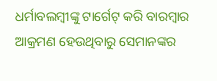ଧର୍ମାବଲମ୍ବୀଙ୍କୁ ଟାର୍ଗେଟ୍ କରି ବାରମ୍ବାର ଆକ୍ରମଣ ହେଉଥିବାରୁ ସେମାନଙ୍କର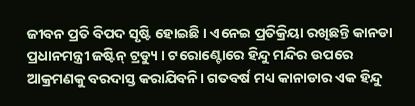ଜୀବନ ପ୍ରତି ବିପଦ ସୃଷ୍ଟି ହୋଇଛି । ଏନେଇ ପ୍ରତିକ୍ରିୟା ରଖିଛନ୍ତି କାନଡା ପ୍ରଧାନମନ୍ତ୍ରୀ ଜଷ୍ଟିନ୍ ଟ୍ରଡ୍ୟୁ । ଟରୋଣ୍ଟୋରେ ହିନ୍ଦୁ ମନ୍ଦିର ଉପରେ ଆକ୍ରମଣକୁ ବରଦାସ୍ତ କରାଯିବନି। ଗତବର୍ଷ ମଧ୍ୟ କାନାଡାର ଏକ ହିନ୍ଦୁ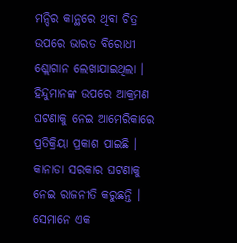ମନ୍ଦିର କାନ୍ଥରେ ଥିବା ଚିତ୍ର ଉପରେ ଭାରତ ବିରୋଧୀ ଶ୍ଲୋଗାନ ଲେଖାଯାଇଥିଲା ।
ହିନ୍ଦୁମାନଙ୍କ ଉପରେ ଆକ୍ରମଣ ଘଟଣାକୁ ନେଇ ଆମେରିକାରେ ପ୍ରତିକ୍ରିୟା ପ୍ରକାଶ ପାଇଛି । କାନାଡା ସରକାର ଘଟଣାକୁ ନେଇ ରାଜନୀତି କରୁଛନ୍ତି । ସେମାନେ ଏକ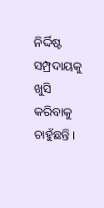ନିର୍ଦ୍ଦିଷ୍ଟ ସମ୍ପ୍ରଦାୟକୁ ଖୁସି କରିବାକୁ ଚାହୁଁଛନ୍ତି ।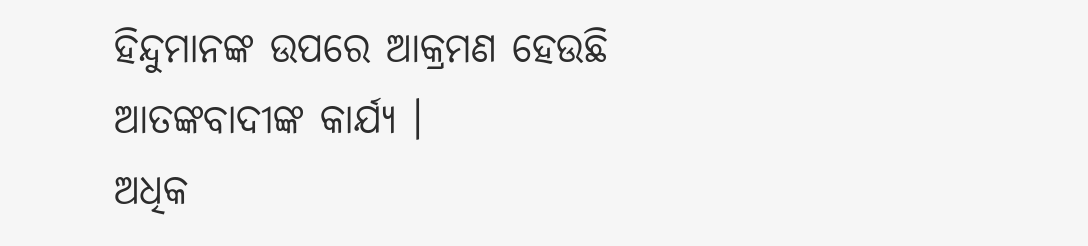ହିନ୍ଦୁମାନଙ୍କ ଉପରେ ଆକ୍ରମଣ ହେଉଛି ଆତଙ୍କବାଦୀଙ୍କ କାର୍ଯ୍ୟ ।
ଅଧିକ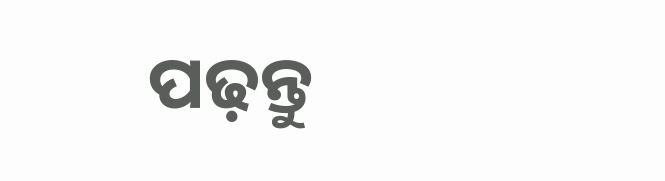ପଢ଼ନ୍ତୁ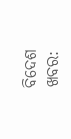ବିଦେଶ ଖବର: